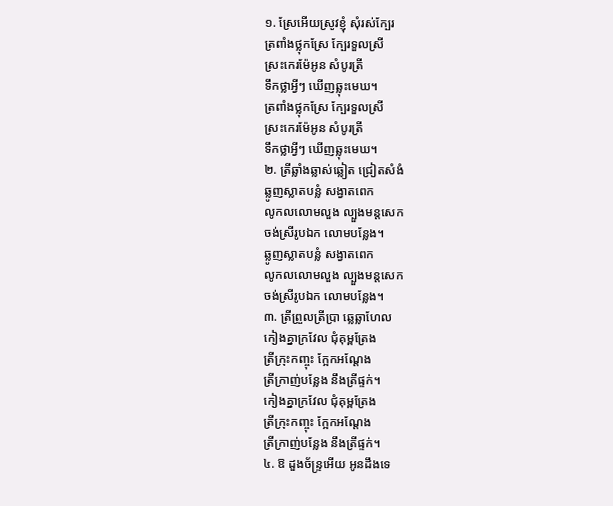១. ស្រែអើយស្រូវខ្ញុំ សុំរស់ក្បែរ
ត្រពាំងថ្លុកស្រែ ក្បែរទួលស្រី
ស្រះកេរម៉ែអូន សំបូរត្រី
ទឹកថ្លាអ្វីៗ ឃើញឆ្លុះមេឃ។
ត្រពាំងថ្លុកស្រែ ក្បែរទួលស្រី
ស្រះកេរម៉ែអូន សំបូរត្រី
ទឹកថ្លាអ្វីៗ ឃើញឆ្លុះមេឃ។
២. ត្រីឆ្លាំងឆ្លាស់ឆ្លៀត ជ្រៀតសំងំ
ឆ្លូញស្លាតបន្លំ សង្វាតពេក
លូកលលោមលួង ល្បួងមន្តសេក
ចង់ស្រីរូបឯក លោមបន្លែង។
ឆ្លូញស្លាតបន្លំ សង្វាតពេក
លូកលលោមលួង ល្បួងមន្តសេក
ចង់ស្រីរូបឯក លោមបន្លែង។
៣. ត្រីព្រួលត្រីប្រា ឆ្លេឆ្លាហែល
កៀងគ្នាក្រវែល ជុំគុម្ពត្រែង
ត្រីក្រុះកញ្ចុះ ក្អែកអណ្ដែង
ត្រីក្រាញ់បន្លែង នឹងត្រីផ្ទក់។
កៀងគ្នាក្រវែល ជុំគុម្ពត្រែង
ត្រីក្រុះកញ្ចុះ ក្អែកអណ្ដែង
ត្រីក្រាញ់បន្លែង នឹងត្រីផ្ទក់។
៤. ឱ ដួងច័ន្ទ្រអើយ អូនដឹងទេ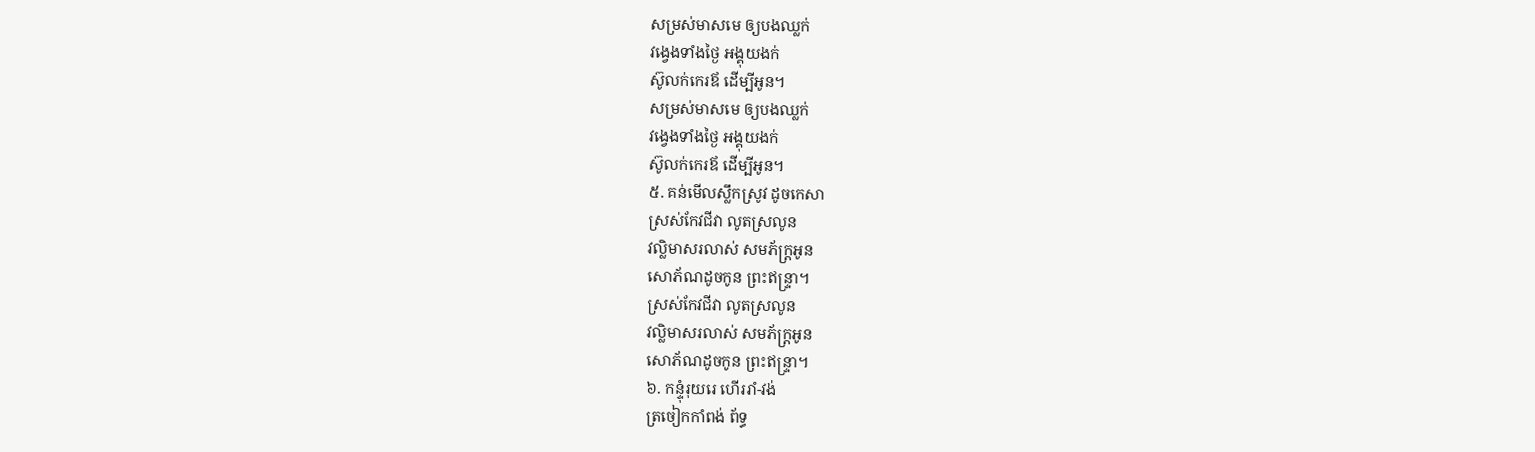សម្រស់មាសមេ ឲ្យបងឈ្លក់
វង្វេងទាំងថ្ងៃ អង្គុយងក់
ស៊ូលក់កេរឪ ដើម្បីអូន។
សម្រស់មាសមេ ឲ្យបងឈ្លក់
វង្វេងទាំងថ្ងៃ អង្គុយងក់
ស៊ូលក់កេរឪ ដើម្បីអូន។
៥. គន់មើលស្លឹកស្រូវ ដូចកេសា
ស្រស់កែវជីវា លូតស្រលូន
វល្លិមាសរលាស់ សមភ័ក្ត្រអូន
សោភ័ណដូចកូន ព្រះឥន្ទ្រា។
ស្រស់កែវជីវា លូតស្រលូន
វល្លិមាសរលាស់ សមភ័ក្ត្រអូន
សោភ័ណដូចកូន ព្រះឥន្ទ្រា។
៦. កន្ទុំរុយរេ ហើររាំ-វង់
ត្រចៀកកាំពង់ ព័ទ្ធ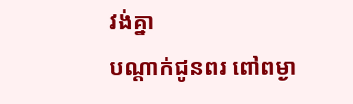វង់គ្នា
បណ្ដាក់ជូនពរ ពៅពម្ងា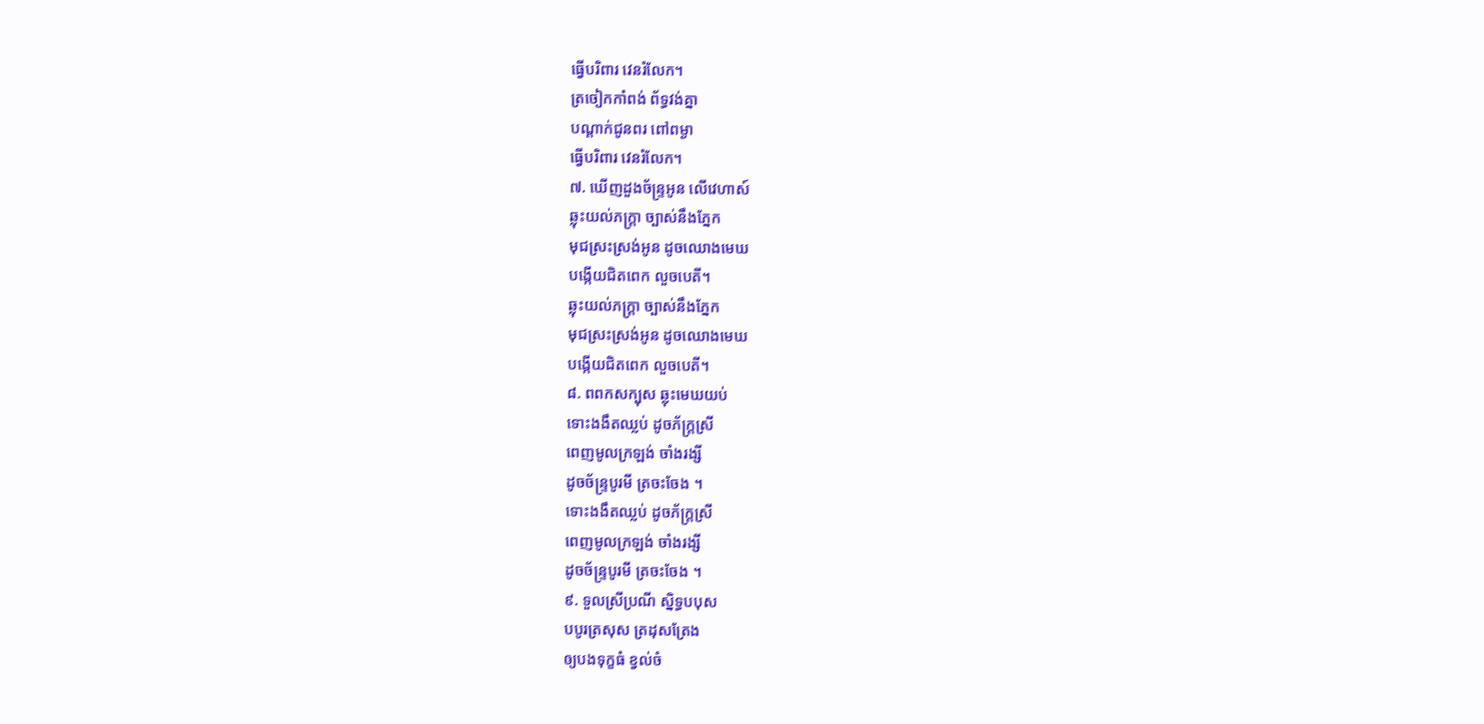ធ្វើបរិពារ វេនរំលែក។
ត្រចៀកកាំពង់ ព័ទ្ធវង់គ្នា
បណ្ដាក់ជូនពរ ពៅពម្ងា
ធ្វើបរិពារ វេនរំលែក។
៧. ឃើញដួងច័ន្ទ្រអូន លើវេហាស៍
ឆ្លុះយល់ភក្ត្រា ច្បាស់នឹងភ្នែក
មុជស្រះស្រង់អូន ដូចឈោងមេឃ
បង្កើយជិតពេក លួចបេតី។
ឆ្លុះយល់ភក្ត្រា ច្បាស់នឹងភ្នែក
មុជស្រះស្រង់អូន ដូចឈោងមេឃ
បង្កើយជិតពេក លួចបេតី។
៨. ពពកសក្បុស ឆ្លុះមេឃយប់
ទោះងងឹតឈ្លប់ ដូចភ័ក្ត្រស្រី
ពេញមូលក្រឡង់ ចាំងរង្សី
ដូចច័ន្ទ្របូរមី ត្រចះចែង ។
ទោះងងឹតឈ្លប់ ដូចភ័ក្ត្រស្រី
ពេញមូលក្រឡង់ ចាំងរង្សី
ដូចច័ន្ទ្របូរមី ត្រចះចែង ។
៩. ទួលស្រីប្រណី ស្និទ្ធបបុស
បបូរត្រសុស ត្រដុសត្រែង
ឲ្យបងទុក្ខធំ ខ្វល់ចំ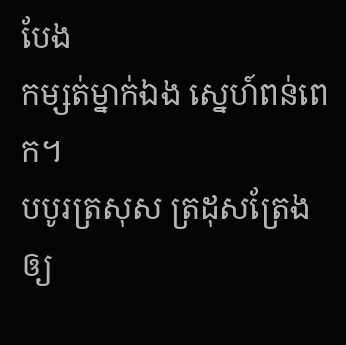បែង
កម្សត់ម្នាក់ឯង ស្នេហ៍ពន់ពេក។
បបូរត្រសុស ត្រដុសត្រែង
ឲ្យ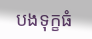បងទុក្ខធំ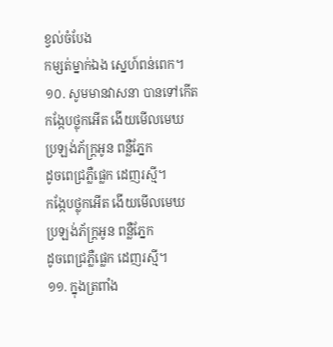ខ្វល់ចំបែង
កម្សត់ម្នាក់ឯង ស្នេហ៍ពន់ពេក។
១០. សូមមានវាសនា បានទៅកើត
កង្កែបថ្លុកអើត ងើយមើលមេឃ
ប្រឡង់ភ័ក្ត្រអូន ពន្លឺភ្នែក
ដូចពេជ្រភ្លឺផ្លេក ដេញរស្មី។
កង្កែបថ្លុកអើត ងើយមើលមេឃ
ប្រឡង់ភ័ក្ត្រអូន ពន្លឺភ្នែក
ដូចពេជ្រភ្លឺផ្លេក ដេញរស្មី។
១១. ក្នុងត្រពាំង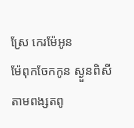ស្រែ កេរម៉ែអូន
ម៉ែពុកចែកកូន ស្ងួនពិសី
តាមពង្សតពូ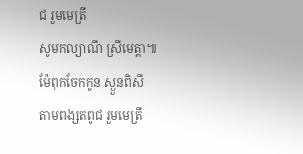ជ រួមមេត្រី
សូមកល្យាណី ស្រីមេត្តា៕
ម៉ែពុកចែកកូន ស្ងួនពិសី
តាមពង្សតពូជ រួមមេត្រី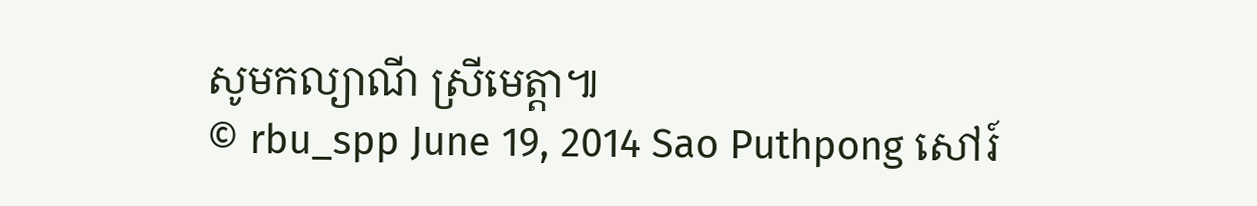សូមកល្យាណី ស្រីមេត្តា៕
© rbu_spp June 19, 2014 Sao Puthpong សៅរ៍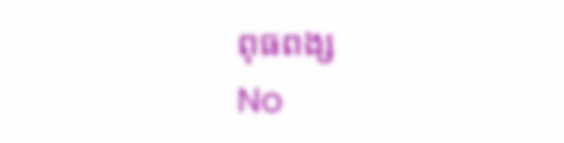ពុធពង្ស
No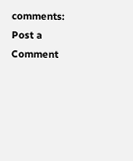comments:
Post a Comment